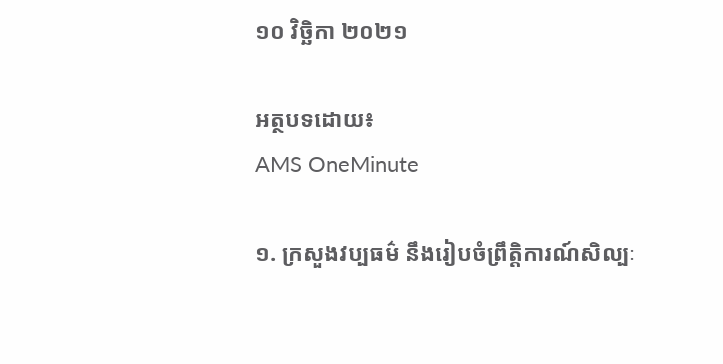១០ វិច្ឆិកា ២០២១

អត្ថបទដោយ៖
AMS OneMinute

១. ក្រសួងវប្បធម៌ នឹងរៀបចំព្រឹត្តិការណ៍សិល្បៈ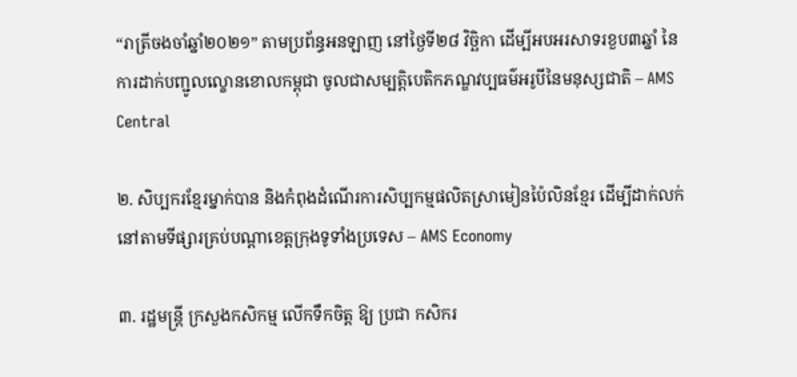“រាត្រីចងចាំឆ្នាំ២០២១” តាមប្រព័ន្ធអនឡាញ នៅថ្ងៃទី២៨ វិច្ឆិកា ដើម្បីអបអរសាទរខួប៣ឆ្នាំ នៃការដាក់បញ្ជូលល្ខោនខោលកម្ពុជា ចូលជាសម្បត្តិបេតិកភណ្ឌវប្បធម៌អរូបីនៃមនុស្សជាតិ – AMS Central

២. សិប្បករខ្មែរម្នាក់បាន និងកំពុងដំណើរការសិប្បកម្មផលិតស្រាមៀនប៉ៃលិនខ្មែរ ដើម្បីដាក់លក់នៅតាមទីផ្សារគ្រប់បណ្តាខេត្តក្រុងទូទាំងប្រទេស – AMS Economy

៣. រដ្ឋមន្ត្រី ក្រសួងកសិកម្ម លើកទឹកចិត្ត ឱ្យ ប្រជា កសិករ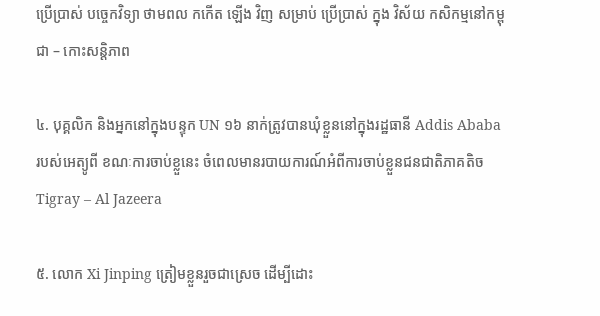ប្រើប្រាស់ បច្ចេកវិទ្យា ថាមពល កកើត ឡើង វិញ សម្រាប់ ប្រើប្រាស់ ក្នុង វិស័យ កសិកម្មនៅកម្ពុជា – កោះសន្តិភាព

៤. បុគ្គលិក និងអ្នកនៅក្នុងបន្ទុក UN ១៦ នាក់ត្រូវបានឃុំខ្លួននៅក្នុងរដ្ឋធានី Addis Ababa របស់អេត្យូពី ខណៈការចាប់ខ្លួនេះ ចំពេលមានរបាយការណ៍អំពីការចាប់ខ្លួនជនជាតិភាគតិច Tigray – Al Jazeera

៥. លោក Xi Jinping ត្រៀមខ្លួនរួចជាស្រេច ដើម្បីដោះ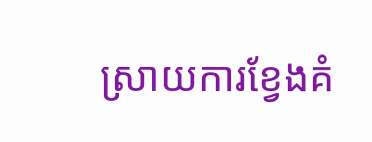ស្រាយការខ្វែងគំ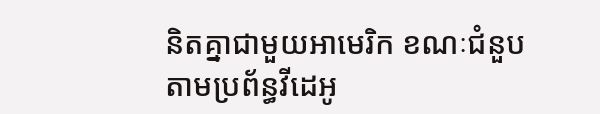និតគ្នាជាមួយអាមេរិក ខណៈជំនួបតាមប្រព័ន្ធវីដេអូ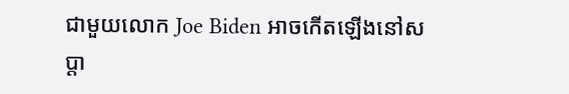ជាមួយលោក Joe Biden អាចកើតឡើងនៅសប្តា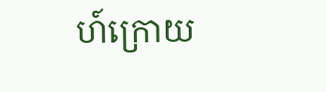ហ៍ក្រោយ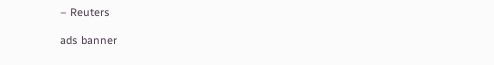– Reuters

ads banner